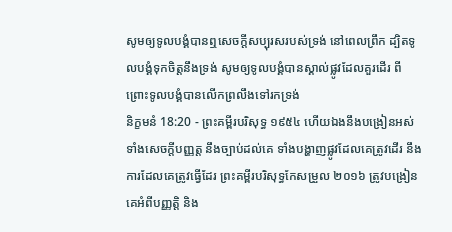សូមឲ្យទូលបង្គំបានឮសេចក្ដីសប្បុរសរបស់ទ្រង់ នៅពេលព្រឹក ដ្បិតទូលបង្គំទុកចិត្តនឹងទ្រង់ សូមឲ្យទូលបង្គំបានស្គាល់ផ្លូវដែលគួរដើរ ពីព្រោះទូលបង្គំបានលើកព្រលឹងទៅរកទ្រង់
និក្ខមនំ 18:20 - ព្រះគម្ពីរបរិសុទ្ធ ១៩៥៤ ហើយឯងនឹងបង្រៀនអស់ទាំងសេចក្ដីបញ្ញត្ត នឹងច្បាប់ដល់គេ ទាំងបង្ហាញផ្លូវដែលគេត្រូវដើរ នឹងការដែលគេត្រូវធ្វើដែរ ព្រះគម្ពីរបរិសុទ្ធកែសម្រួល ២០១៦ ត្រូវបង្រៀនគេអំពីបញ្ញត្តិ និង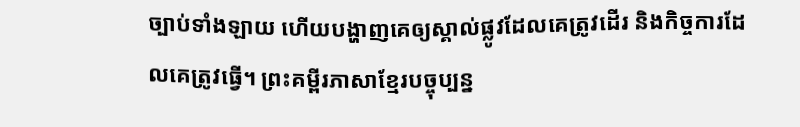ច្បាប់ទាំងឡាយ ហើយបង្ហាញគេឲ្យស្គាល់ផ្លូវដែលគេត្រូវដើរ និងកិច្ចការដែលគេត្រូវធ្វើ។ ព្រះគម្ពីរភាសាខ្មែរបច្ចុប្បន្ន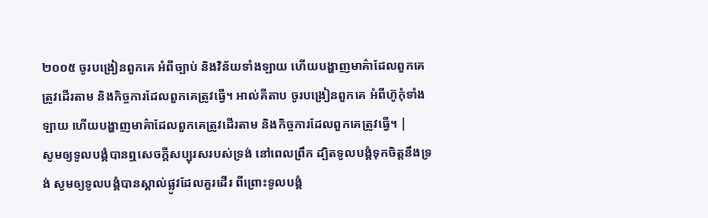២០០៥ ចូរបង្រៀនពួកគេ អំពីច្បាប់ និងវិន័យទាំងឡាយ ហើយបង្ហាញមាគ៌ាដែលពួកគេត្រូវដើរតាម និងកិច្ចការដែលពួកគេត្រូវធ្វើ។ អាល់គីតាប ចូរបង្រៀនពួកគេ អំពីហ៊ូកុំទាំងឡាយ ហើយបង្ហាញមាគ៌ាដែលពួកគេត្រូវដើរតាម និងកិច្ចការដែលពួកគេត្រូវធ្វើ។ |
សូមឲ្យទូលបង្គំបានឮសេចក្ដីសប្បុរសរបស់ទ្រង់ នៅពេលព្រឹក ដ្បិតទូលបង្គំទុកចិត្តនឹងទ្រង់ សូមឲ្យទូលបង្គំបានស្គាល់ផ្លូវដែលគួរដើរ ពីព្រោះទូលបង្គំ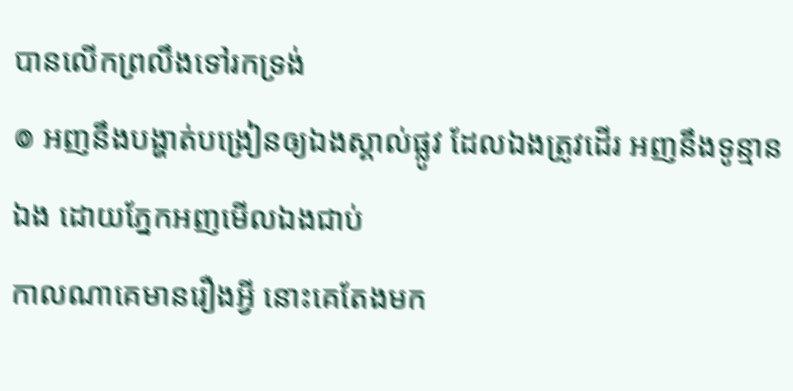បានលើកព្រលឹងទៅរកទ្រង់
៙ អញនឹងបង្ហាត់បង្រៀនឲ្យឯងស្គាល់ផ្លូវ ដែលឯងត្រូវដើរ អញនឹងទូន្មានឯង ដោយភ្នែកអញមើលឯងជាប់
កាលណាគេមានរឿងអ្វី នោះគេតែងមក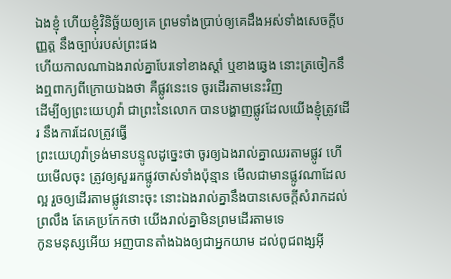ឯងខ្ញុំ ហើយខ្ញុំវិនិច្ឆ័យឲ្យគេ ព្រមទាំងប្រាប់ឲ្យគេដឹងអស់ទាំងសេចក្ដីបញ្ញត្ត នឹងច្បាប់របស់ព្រះផង
ហើយកាលណាឯងរាល់គ្នាបែរទៅខាងស្តាំ ឬខាងឆ្វេង នោះត្រចៀកនឹងឮពាក្យពីក្រោយឯងថា គឺផ្លូវនេះទេ ចូរដើរតាមនេះវិញ
ដើម្បីឲ្យព្រះយេហូវ៉ា ជាព្រះនៃលោក បានបង្ហាញផ្លូវដែលយើងខ្ញុំត្រូវដើរ នឹងការដែលត្រូវធ្វើ
ព្រះយេហូវ៉ាទ្រង់មានបន្ទូលដូច្នេះថា ចូរឲ្យឯងរាល់គ្នាឈរតាមផ្លូវ ហើយមើលចុះ ត្រូវឲ្យសួររកផ្លូវចាស់ទាំងប៉ុន្មាន មើលជាមានផ្លូវណាដែលល្អ រួចឲ្យដើរតាមផ្លូវនោះចុះ នោះឯងរាល់គ្នានឹងបានសេចក្ដីសំរាកដល់ព្រលឹង តែគេប្រកែកថា យើងរាល់គ្នាមិនព្រមដើរតាមទេ
កូនមនុស្សអើយ អញបានតាំងឯងឲ្យជាអ្នកយាម ដល់ពូជពង្សអ៊ី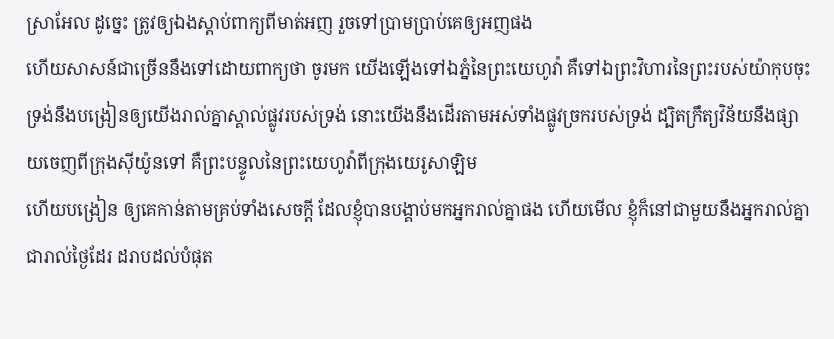ស្រាអែល ដូច្នេះ ត្រូវឲ្យឯងស្តាប់ពាក្យពីមាត់អញ រួចទៅប្រាមប្រាប់គេឲ្យអញផង
ហើយសាសន៍ជាច្រើននឹងទៅដោយពាក្យថា ចូរមក យើងឡើងទៅឯភ្នំនៃព្រះយេហូវ៉ា គឺទៅឯព្រះវិហារនៃព្រះរបស់យ៉ាកុបចុះ ទ្រង់នឹងបង្រៀនឲ្យយើងរាល់គ្នាស្គាល់ផ្លូវរបស់ទ្រង់ នោះយើងនឹងដើរតាមអស់ទាំងផ្លូវច្រករបស់ទ្រង់ ដ្បិតក្រឹត្យវិន័យនឹងផ្សាយចេញពីក្រុងស៊ីយ៉ូនទៅ គឺព្រះបន្ទូលនៃព្រះយេហូវ៉ាពីក្រុងយេរូសាឡិម
ហើយបង្រៀន ឲ្យគេកាន់តាមគ្រប់ទាំងសេចក្ដី ដែលខ្ញុំបានបង្គាប់មកអ្នករាល់គ្នាផង ហើយមើល ខ្ញុំក៏នៅជាមួយនឹងអ្នករាល់គ្នាជារាល់ថ្ងៃដែរ ដរាបដល់បំផុត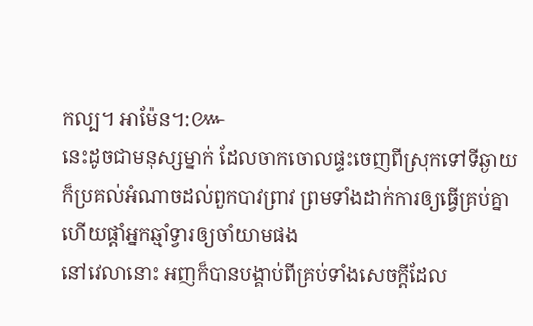កល្ប។ អាម៉ែន។:៚
នេះដូចជាមនុស្សម្នាក់ ដែលចាកចោលផ្ទះចេញពីស្រុកទៅទីឆ្ងាយ ក៏ប្រគល់អំណាចដល់ពួកបាវព្រាវ ព្រមទាំងដាក់ការឲ្យធ្វើគ្រប់គ្នា ហើយផ្តាំអ្នកឆ្មាំទ្វារឲ្យចាំយាមផង
នៅវេលានោះ អញក៏បានបង្គាប់ពីគ្រប់ទាំងសេចក្ដីដែល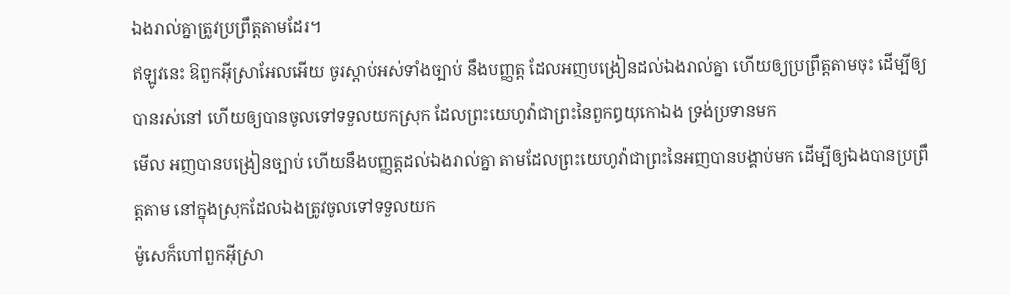ឯងរាល់គ្នាត្រូវប្រព្រឹត្តតាមដែរ។
ឥឡូវនេះ ឱពួកអ៊ីស្រាអែលអើយ ចូរស្តាប់អស់ទាំងច្បាប់ នឹងបញ្ញត្ត ដែលអញបង្រៀនដល់ឯងរាល់គ្នា ហើយឲ្យប្រព្រឹត្តតាមចុះ ដើម្បីឲ្យបានរស់នៅ ហើយឲ្យបានចូលទៅទទួលយកស្រុក ដែលព្រះយេហូវ៉ាជាព្រះនៃពួកឰយុកោឯង ទ្រង់ប្រទានមក
មើល អញបានបង្រៀនច្បាប់ ហើយនឹងបញ្ញត្តដល់ឯងរាល់គ្នា តាមដែលព្រះយេហូវ៉ាជាព្រះនៃអញបានបង្គាប់មក ដើម្បីឲ្យឯងបានប្រព្រឹត្តតាម នៅក្នុងស្រុកដែលឯងត្រូវចូលទៅទទួលយក
ម៉ូសេក៏ហៅពួកអ៊ីស្រា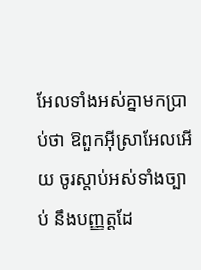អែលទាំងអស់គ្នាមកប្រាប់ថា ឱពួកអ៊ីស្រាអែលអើយ ចូរស្តាប់អស់ទាំងច្បាប់ នឹងបញ្ញត្តដែ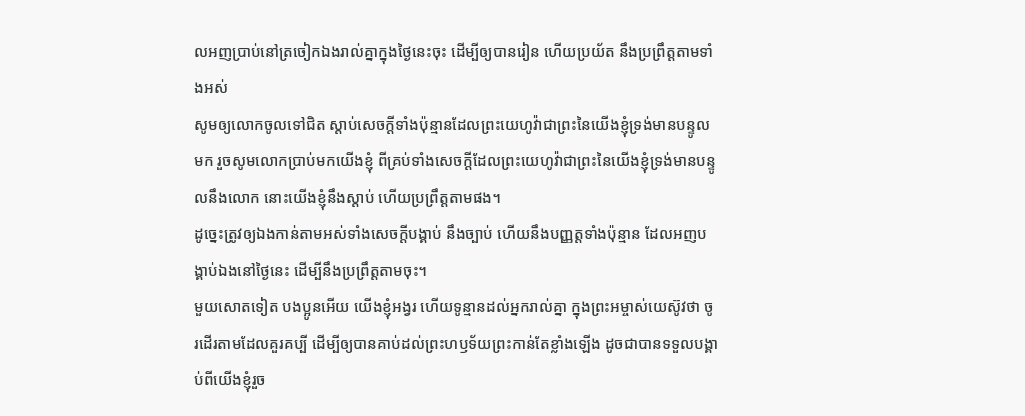លអញប្រាប់នៅត្រចៀកឯងរាល់គ្នាក្នុងថ្ងៃនេះចុះ ដើម្បីឲ្យបានរៀន ហើយប្រយ័ត នឹងប្រព្រឹត្តតាមទាំងអស់
សូមឲ្យលោកចូលទៅជិត ស្តាប់សេចក្ដីទាំងប៉ុន្មានដែលព្រះយេហូវ៉ាជាព្រះនៃយើងខ្ញុំទ្រង់មានបន្ទូលមក រួចសូមលោកប្រាប់មកយើងខ្ញុំ ពីគ្រប់ទាំងសេចក្ដីដែលព្រះយេហូវ៉ាជាព្រះនៃយើងខ្ញុំទ្រង់មានបន្ទូលនឹងលោក នោះយើងខ្ញុំនឹងស្តាប់ ហើយប្រព្រឹត្តតាមផង។
ដូច្នេះត្រូវឲ្យឯងកាន់តាមអស់ទាំងសេចក្ដីបង្គាប់ នឹងច្បាប់ ហើយនឹងបញ្ញត្តទាំងប៉ុន្មាន ដែលអញបង្គាប់ឯងនៅថ្ងៃនេះ ដើម្បីនឹងប្រព្រឹត្តតាមចុះ។
មួយសោតទៀត បងប្អូនអើយ យើងខ្ញុំអង្វរ ហើយទូន្មានដល់អ្នករាល់គ្នា ក្នុងព្រះអម្ចាស់យេស៊ូវថា ចូរដើរតាមដែលគួរគប្បី ដើម្បីឲ្យបានគាប់ដល់ព្រះហឫទ័យព្រះកាន់តែខ្លាំងឡើង ដូចជាបានទទួលបង្គាប់ពីយើងខ្ញុំរួច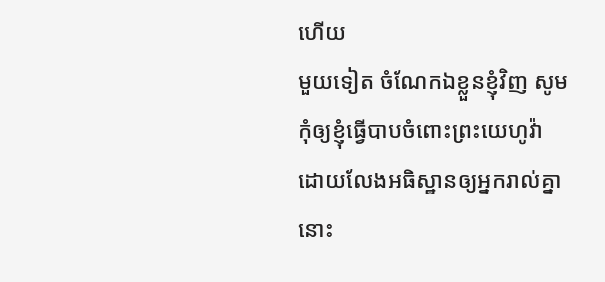ហើយ
មួយទៀត ចំណែកឯខ្លួនខ្ញុំវិញ សូមកុំឲ្យខ្ញុំធ្វើបាបចំពោះព្រះយេហូវ៉ា ដោយលែងអធិស្ឋានឲ្យអ្នករាល់គ្នា នោះ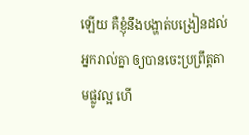ឡើយ គឺខ្ញុំនឹងបង្ហាត់បង្រៀនដល់អ្នករាល់គ្នា ឲ្យបានចេះប្រព្រឹត្តតាមផ្លូវល្អ ហើ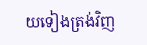យទៀងត្រង់វិញ